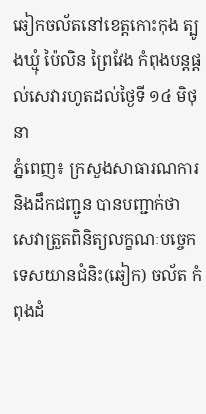ឆៀកចល័តនៅខេត្តកោះកុង ត្បូងឃ្មុំ ប៉ៃលិន ព្រៃវែង កំពុងបន្តផ្តល់សេវារហូតដល់ថ្ងៃទី ១៤ មិថុនា
ភ្នំពេញ៖ ក្រសួងសាធារណការ និងដឹកជញ្ជូន បានបញ្ជាក់ថា សេវាត្រួតពិនិត្យលក្ខណៈបច្ចេកទេសយានជំនិះ(ឆៀក) ចល័ត កំពុងដំ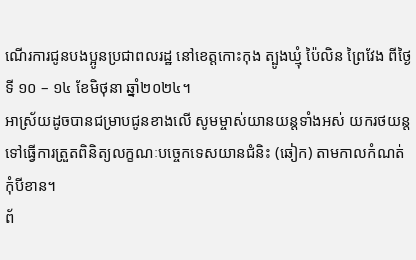ណើរការជូនបងប្អូនប្រជាពលរដ្ឋ នៅខេត្តកោះកុង ត្បូងឃ្មុំ ប៉ៃលិន ព្រៃវែង ពីថ្ងៃទី ១០ – ១៤ ខែមិថុនា ឆ្នាំ២០២៤។
អាស្រ័យដូចបានជម្រាបជូនខាងលើ សូមម្ចាស់យានយន្តទាំងអស់ យករថយន្តទៅធ្វើការត្រួតពិនិត្យលក្ខណៈបច្ចេកទេសយានជំនិះ (ឆៀក) តាមកាលកំណត់កុំបីខាន។
ព័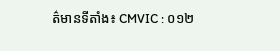ត៌មានទីតាំង៖ CMVIC : ០១២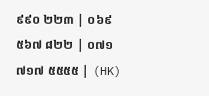៩៩០ ២២៣ | ០៦៩ ៥៦៧ ៨២២ | ០៧១ ៧១៧ ៥៥៥៥ | (HK)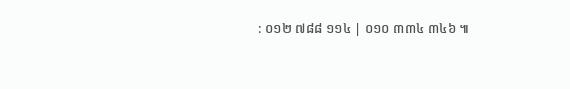: ០១២ ៧៨៨ ១១៤ | ០១០ ៣៣៤ ៣៤៦ ៕